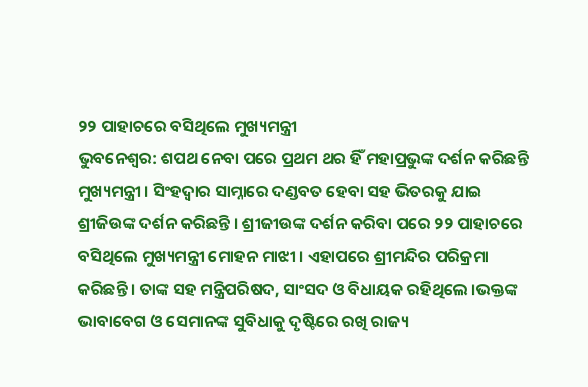୨୨ ପାହାଚରେ ବସିଥିଲେ ମୁଖ୍ୟମନ୍ତ୍ରୀ
ଭୁବନେଶ୍ୱର: ଶପଥ ନେବା ପରେ ପ୍ରଥମ ଥର ହିଁ ମହାପ୍ରଭୁଙ୍କ ଦର୍ଶନ କରିଛନ୍ତି ମୁଖ୍ୟମନ୍ତ୍ରୀ । ସିଂହଦ୍ୱାର ସାମ୍ନାରେ ଦଣ୍ଡବତ ହେବା ସହ ଭିତରକୁ ଯାଇ ଶ୍ରୀଜିଉଙ୍କ ଦର୍ଶନ କରିଛନ୍ତି । ଶ୍ରୀଜୀଉଙ୍କ ଦର୍ଶନ କରିବା ପରେ ୨୨ ପାହାଚରେ ବସିଥିଲେ ମୁଖ୍ୟମନ୍ତ୍ରୀ ମୋହନ ମାଝୀ । ଏହାପରେ ଶ୍ରୀମନ୍ଦିର ପରିକ୍ରମା କରିଛନ୍ତି । ତାଙ୍କ ସହ ମନ୍ତ୍ରିପରିଷଦ, ସାଂସଦ ଓ ବିଧାୟକ ରହିଥିଲେ ।ଭକ୍ତଙ୍କ ଭାବାବେଗ ଓ ସେମାନଙ୍କ ସୁବିଧାକୁ ଦୃଷ୍ଟିରେ ରଖି ରାଜ୍ୟ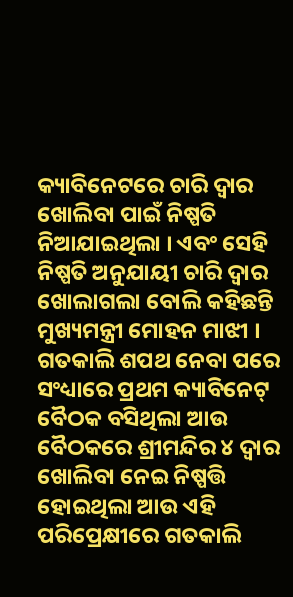କ୍ୟାବିନେଟରେ ଚାରି ଦ୍ୱାର ଖୋଲିବା ପାଇଁ ନିଷ୍ପତି ନିଆଯାଇଥିଲା । ଏବଂ ସେହି ନିଷ୍ପତି ଅନୁଯାୟୀ ଚାରି ଦ୍ୱାର ଖୋଲାଗଲା ବୋଲି କହିଛନ୍ତି ମୁଖ୍ୟମନ୍ତ୍ରୀ ମୋହନ ମାଝୀ । ଗତକାଲି ଶପଥ ନେବା ପରେ ସଂଧ୍ୟାରେ ପ୍ରଥମ କ୍ୟାବିନେଟ୍ ବୈଠକ ବସିଥିଲା ଆଉ ବୈଠକରେ ଶ୍ରୀମନ୍ଦିର ୪ ଦ୍ୱାର ଖୋଲିବା ନେଇ ନିଷ୍ପତ୍ତି ହୋଇଥିଲା ଆଉ ଏହି ପରିପ୍ରେକ୍ଷୀରେ ଗତକାଲି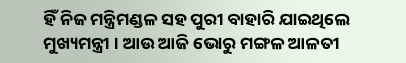ହିଁ ନିଜ ମନ୍ତ୍ରିମଣ୍ଡଳ ସହ ପୁରୀ ବାହାରି ଯାଇଥିଲେ ମୁଖ୍ୟମନ୍ତ୍ରୀ । ଆଉ ଆଜି ଭୋରୁ ମଙ୍ଗଳ ଆଳତୀ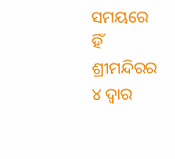ସମୟରେ ହିଁ ଶ୍ରୀମନ୍ଦିରର ୪ ଦ୍ୱାର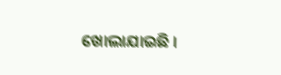ଖୋଲାଯାଇଛି ।